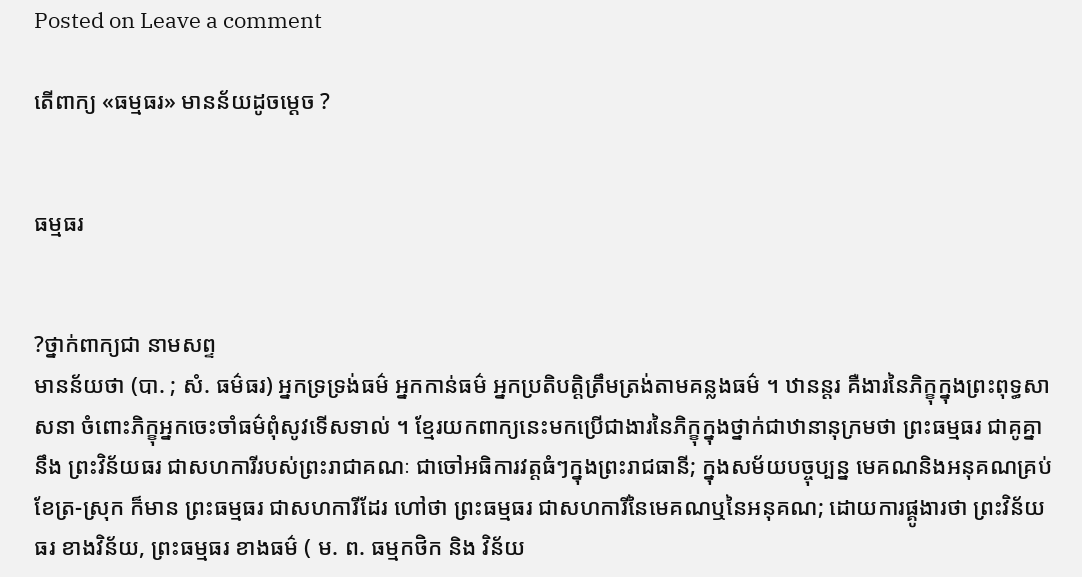Posted on Leave a comment

តើពាក្យ «ធម្មធរ» មានន័យដូចម្ដេច ?


ធម្មធរ


?ថ្នាក់ពាក្យជា នាមសព្ទ
មានន័យថា (បា. ; សំ. ធម៌ធរ) អ្នកទ្រទ្រង់ធម៌ អ្នកកាន់ធម៌ អ្នកប្រតិបត្តិត្រឹមត្រង់តាមគន្លងធម៌ ។ ឋានន្តរ គឺងារនៃភិក្ខុក្នុងព្រះពុទ្ធសាសនា ចំពោះភិក្ខុអ្នកចេះចាំធម៌ពុំសូវទើសទាល់ ។ ខ្មែរយកពាក្យនេះមកប្រើជាងារនៃភិក្ខុក្នុងថ្នាក់ជាឋានានុក្រមថា ព្រះធម្មធរ ជាគូគ្នានឹង ព្រះវិន័យធរ ជាសហការីរបស់ព្រះរាជាគណៈ ជាចៅអធិការវត្តធំៗក្នុងព្រះរាជធានី; ក្នុងសម័យបច្ចុប្បន្ន មេគណនិងអនុគណគ្រប់ខែត្រ-ស្រុក ក៏មាន ព្រះធម្មធរ ជាសហការីដែរ ហៅថា ព្រះធម្មធរ ជាសហការីនៃមេគណឬនៃអនុគណ; ដោយការផ្គូងារថា ព្រះវិន័យធរ ខាងវិន័យ, ព្រះធម្មធរ ខាងធម៌ ( ម. ព. ធម្មកថិក និង វិន័យ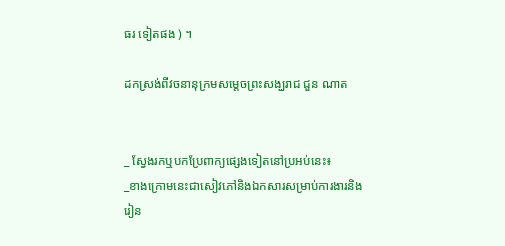ធរ ទៀតផង ) ។

ដកស្រង់ពីវចនានុក្រមសម្ដេចព្រះសង្ឃរាជ ជួន ណាត


_ ស្វែងរកឬបកប្រែពាក្យផ្សេងទៀតនៅប្រអប់នេះ៖
_ខាងក្រោមនេះជាសៀវភៅនិងឯកសារសម្រាប់ការងារនិងរៀន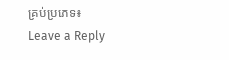គ្រប់ប្រភេទ៖
Leave a Reply